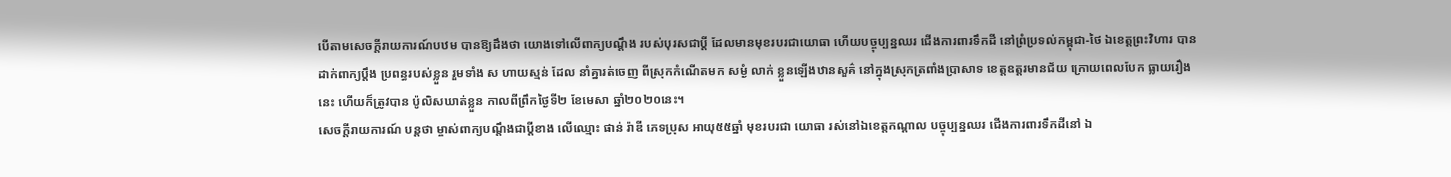បើតាមសេចក្តីរាយការណ៍បឋម បានឱ្យដឹងថា យោងទៅលើពាក្យបណ្តឹង របស់បុរសជាប្តី ដែលមានមុខរបរជាយោធា ហើយបច្ចុប្បន្នឈរ ជើងការពារទឹកដី នៅព្រំប្រទល់កម្ពុជា-ថៃ ឯខេត្តព្រះវិហារ បានដាក់ពាក្យប្តឹង ប្រពន្ធរបស់ខ្លួន រួមទាំង ស ហាយស្មន់ ដែល នាំគ្នារត់ចេញ ពីស្រុកកំណើតមក សម្ងំ លាក់ ខ្លួនឡើងឋានសួគ៌ នៅក្នុងស្រុកត្រពាំងប្រាសាទ ខេត្តឧត្តរមានជ័យ ក្រោយពេលបែក ធ្លាយរឿងនេះ ហើយក៏ត្រូវបាន ប៉ូលិសឃាត់ខ្លួន កាលពីព្រឹកថ្ងៃទី២ ខែមេសា ឆ្នាំ២០២០នេះ។
សេចក្តីរាយការណ៍ បន្តថា ម្ចាស់ពាក្យបណ្តឹងជាប្តីខាង លើឈ្មោះ ផាន់ រ៉ាឌី ភេទប្រុស អាយុ៥៥ឆ្នាំ មុខរបរជា យោធា រស់នៅឯខេត្តកណ្តាល បច្ចុប្បន្នឈរ ជើងការពារទឹកដីនៅ ឯ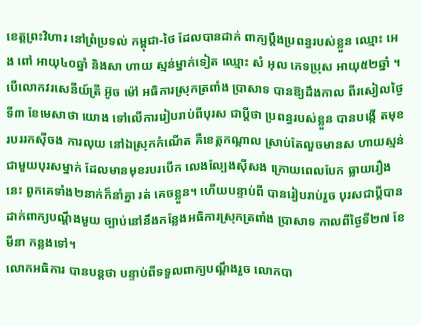ខេត្តព្រះវិហារ នៅព្រំប្រទល់ កម្ពុជា-ថៃ ដែលបានដាក់ ពាក្យប្តឹងប្រពន្ធរបស់ខ្លួន ឈ្មោះ អេង ពៅ អាយុ៤០ឆ្នាំ និងសា ហាយ ស្មន់ម្នាក់ទៀត ឈ្មោះ សំ អុល ភេទប្រុស អាយុ៥២ឆ្នាំ ។
បើលោកវរសេនីយ៍ត្រី អ៊ូច ម៉ៅ អធិការស្រុកត្រពាំង ប្រាសាទ បានឱ្យដឹងកាល ពីរសៀលថ្ងៃទី៣ ខែមេសាថា យោង ទៅលើការរៀបរាប់ពីបុរស ជាប្តីថា ប្រពន្ធរបស់ខ្លួន បានបង្កើ តមុខរបររកស៊ីចង ការលុយ នៅឯស្រុកកំណើត គឺខេត្តកណ្តាល ស្រាប់តែលួចមានស ហាយស្មន់ ជាមួយបុរសម្នាក់ ដែលមានមុខរបរបើក លេងល្បែងស៊ីសង ក្រោយពេលបែក ធ្លាយរឿង នេះ ពួកគេទាំង២នាក់ក៏នាំគ្នា រត់ គេចខ្លួន។ ហើយបន្ទាប់ពី បានរៀបរាប់រួច បុរសជាប្តីបាន ដាក់ពាក្យបណ្តឹងមួយ ច្បាប់នៅនឹងកន្លែងអធិការស្រុកត្រពាំង ប្រាសាទ កាលពីថ្ងៃទី២៧ ខែមីនា កន្លងទៅ។
លោកអធិការ បានបន្តថា បន្ទាប់ពីទទួលពាក្យបណ្តឹងរួច លោកបា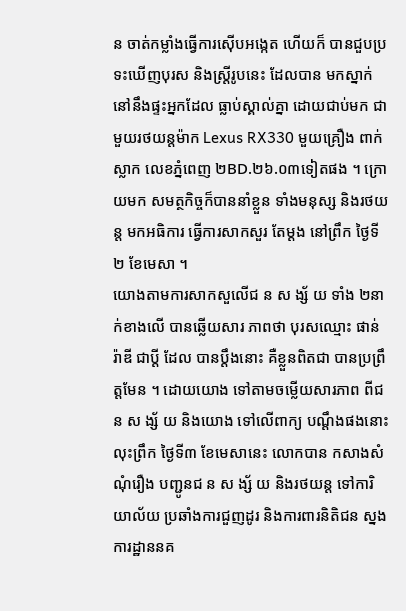ន ចាត់កម្លាំងធ្វើការស៊ើបអង្កេត ហើយក៏ បានជួបប្រទះឃើញបុរស និងស្ត្រីរូបនេះ ដែលបាន មកស្នាក់នៅនឹងផ្ទះអ្នកដែល ធ្លាប់ស្គាល់គ្នា ដោយជាប់មក ជាមួយរថយន្តម៉ាក Lexus RX330 មួយគ្រឿង ពាក់ស្លាក លេខភ្នំពេញ ២BD.២៦.០៣ទៀតផង ។ ក្រោយមក សមត្ថកិច្ចក៏បាននាំខ្លួន ទាំងមនុស្ស និងរថយន្ត មកអធិការ ធ្វើការសាកសួរ តែម្តង នៅព្រឹក ថ្ងៃទី២ ខែមេសា ។
យោងតាមការសាកសួលើជ ន ស ង្ស័ យ ទាំង ២នាក់ខាងលើ បានឆ្លើយសារ ភាពថា បុរសឈ្មោះ ផាន់ រ៉ាឌី ជាប្តី ដែល បានប្តឹងនោះ គឺខ្លួនពិតជា បានប្រព្រឹត្តមែន ។ ដោយយោង ទៅតាមចម្លើយសារភាព ពីជ ន ស ង្ស័ យ និងយោង ទៅលើពាក្យ បណ្តឹងផងនោះ លុះព្រឹក ថ្ងៃទី៣ ខែមេសានេះ លោកបាន កសាងសំណុំរឿង បញ្ជូនជ ន ស ង្ស័ យ និងរថយន្ត ទៅការិយាល័យ ប្រឆាំងការជួញដូរ និងការពារនិតិជន ស្នងការដ្ឋាននគ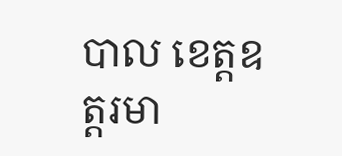បាល ខេត្តឧត្តរមា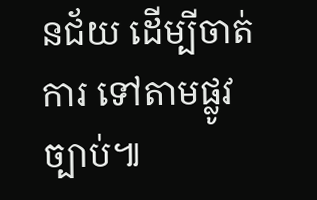នជ័យ ដើម្បីចាត់ការ ទៅតាមផ្លូវច្បាប់៕